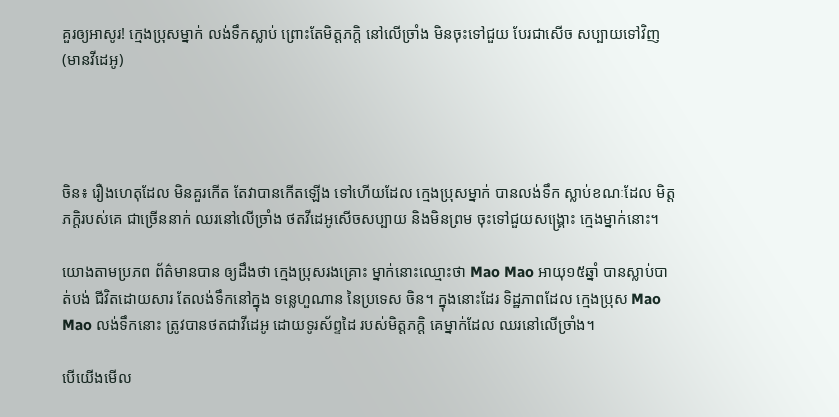គួរឲ្យអាសូរ! ក្មេងប្រុសម្នាក់ លង់ទឹកស្លាប់ ព្រោះតែមិត្តភក្តិ នៅលើច្រាំង មិនចុះទៅជួយ បែរជាសើច សប្បាយទៅវិញ (មានវីដេអូ)




ចិន៖ រឿងហេតុដែល មិនគួរកើត តែវាបានកើតឡើង ទៅហើយដែល ក្មេងប្រុសម្នាក់ បានលង់ទឹក ស្លាប់ខណៈដែល មិត្តភក្តិរបស់គេ ជាច្រើននាក់ ឈរនៅលើច្រាំង ថតវីដេអូសើចសប្បាយ និងមិនព្រម ចុះទៅជួយសង្រ្គោះ ក្មេងម្នាក់នោះ។

យោងតាមប្រភព ព័ត៌មានបាន ឲ្យដឹងថា ក្មេងប្រុសរងគ្រោះ ម្នាក់នោះឈ្មោះថា Mao Mao អាយុ១៥ឆ្នាំ បានស្លាប់បាត់បង់ ជីវិតដោយសារ តែលង់ទឹកនៅក្នុង ទន្លេហួណាន នៃប្រទេស ចិន។ ក្នុងនោះដែរ ទិដ្ឋភាពដែល ក្មេងប្រុស Mao Mao លង់ទឹកនោះ ត្រូវបានថតជាវីដេអូ ដោយទូរស័ព្ទដៃ របស់មិត្តភក្តិ គេម្នាក់ដែល ឈរនៅលើច្រាំង។

បើយើងមើល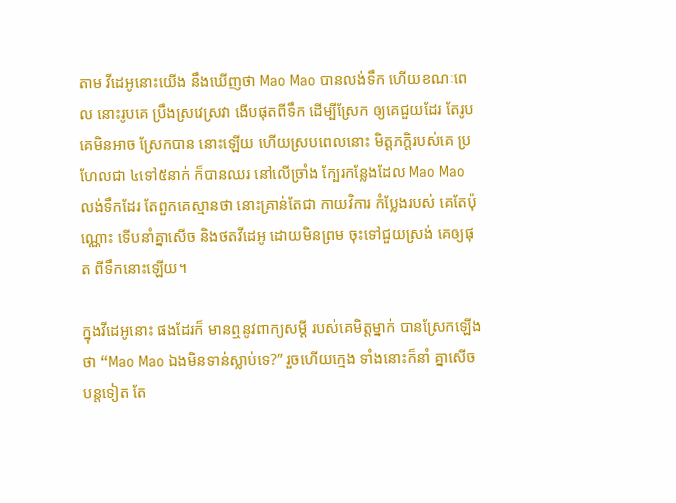តាម វីដេអូនោះយើង នឹងឃើញថា Mao Mao បានលង់ទឹក ហើយខណៈពេល នោះរូបគេ ប្រឹងស្រវេស្រវា ងើបផុតពីទឹក ដើម្បីស្រែក ឲ្យគេជួយដែរ តែរូបគេមិនអាច ស្រែកបាន នោះឡើយ ហើយស្របពេលនោះ មិត្តភក្តិរបស់គេ ប្រហែលជា ៤ទៅ៥នាក់ ក៏បានឈរ នៅលើច្រាំង ក្បែរកន្លែងដែល Mao Mao លង់ទឹកដែរ តែពួកគេស្មានថា នោះគ្រាន់តែជា កាយវិការ កំប្លែងរបស់ គេតែប៉ុណ្ណោះ ទើបនាំគ្នាសើច និងថតវីដេអូ ដោយមិនព្រម ចុះទៅជួយស្រង់ គេឲ្យផុត ពីទឹកនោះឡើយ។

ក្នុងវីដេអូនោះ ផងដែរក៏ មានឮនូវពាក្យសម្តី របស់គេមិត្តម្នាក់ បានស្រែកឡើងថា “Mao Mao ឯងមិនទាន់ស្លាប់ទេ?” រួចហើយក្មេង ទាំងនោះក៏នាំ គ្នាសើចបន្តទៀត តែ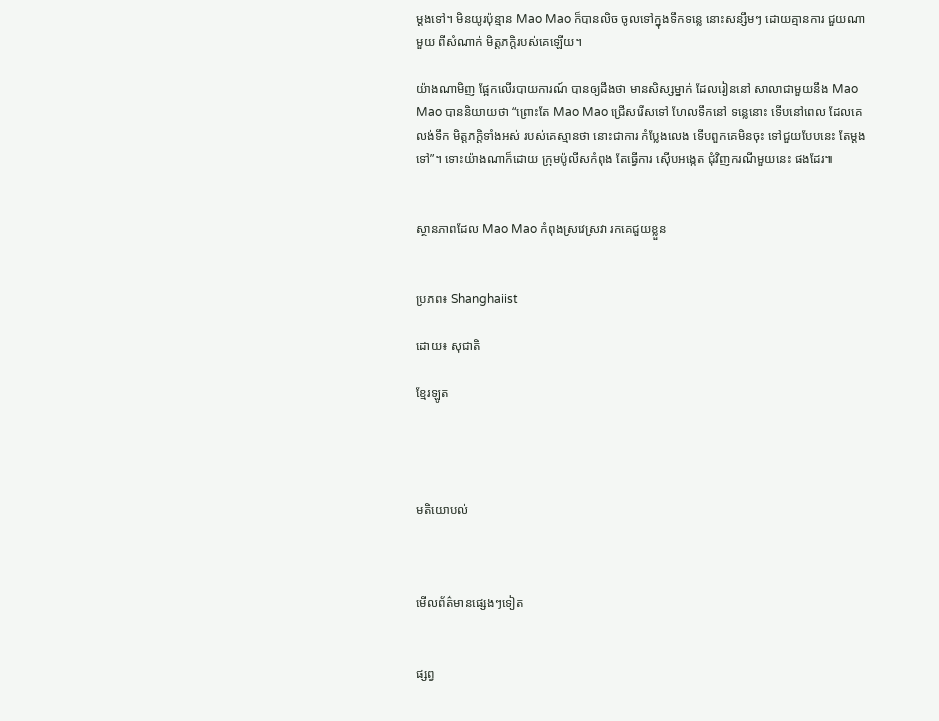ម្តងទៅ។ មិនយូរប៉ុន្មាន Mao Mao ក៏បានលិច ចូលទៅក្នុងទឹកទន្លេ នោះសន្សឹមៗ ដោយគ្មានការ ជួយណាមួយ ពីសំណាក់ មិត្តភក្តិរបស់គេឡើយ។

យ៉ាងណាមិញ ផ្អែកលើរបាយការណ៍ បានឲ្យដឹងថា មានសិស្សម្នាក់ ដែលរៀននៅ សាលាជាមួយនឹង Mao Mao បាននិយាយថា “ព្រោះតែ Mao Mao ជ្រើសរើសទៅ ហែលទឹកនៅ ទន្លេនោះ ទើបនៅពេល ដែលគេលង់ទឹក មិត្តភក្តិទាំងអស់ របស់គេស្មានថា នោះជាការ កំប្លែងលេង ទើបពួកគេមិនចុះ ទៅជួយបែបនេះ តែម្តងទៅ”។ ទោះយ៉ាងណាក៏ដោយ ក្រុមប៉ូលីសកំពុង តែធ្វើការ ស៊ើបអង្កេត ជុំវិញករណីមួយនេះ ផងដែរ៕


ស្ថានភាពដែល Mao Mao កំពុងស្រវេស្រវា រកគេជួយខ្លួន


ប្រភព៖ Shanghaiist

ដោយ៖ សុជាតិ

ខ្មែរឡូត




មតិយោបល់



មើលព័ត៌មានផ្សេងៗទៀត


ផ្សព្វ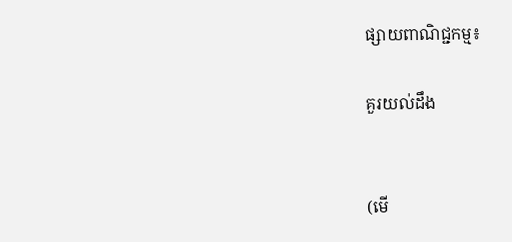ផ្សាយពាណិជ្ជកម្ម៖

គួរយល់ដឹង


(មើ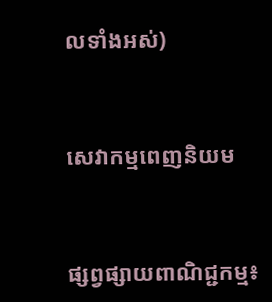លទាំងអស់)



សេវាកម្មពេញនិយម



ផ្សព្វផ្សាយពាណិជ្ជកម្ម៖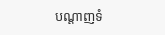បណ្តាញទំ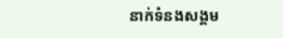នាក់ទំនងសង្គម